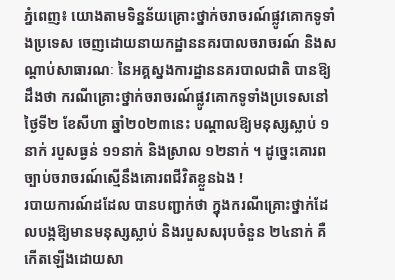ភ្នំពេញ៖ យោងតាមទិន្នន័យគ្រោះថ្នាក់ចរាចរណ៍ផ្លូវគោកទូទាំងប្រទេស ចេញដោយនាយកដ្ឋាននគរបាលចរាចរណ៍ និងសណ្តាប់សាធារណៈ នៃអគ្គស្នងការដ្ឋាននគរបាលជាតិ បានឱ្យដឹងថា ករណីគ្រោះថ្នាក់ចរាចរណ៍ផ្លូវគោកទូទាំងប្រទេសនៅថ្ងៃទី២ ខែសីហា ឆ្នាំ២០២៣នេះ បណ្តាលឱ្យមនុស្សស្លាប់ ១នាក់ របួសធ្ងន់ ១១នាក់ និងស្រាល ១២នាក់ ។ ដូច្នេះគោរពច្បាប់ចរាចរណ៍ស្មើនឹងគោរពជីវិតខ្លួនឯង !
របាយការណ៍ដដែល បានបញ្ជាក់ថា ក្នុងករណីគ្រោះថ្នាក់ដែលបង្កឱ្យមានមនុស្សស្លាប់ និងរបួសសរុបចំនួន ២៤នាក់ គឺកើតឡើងដោយសា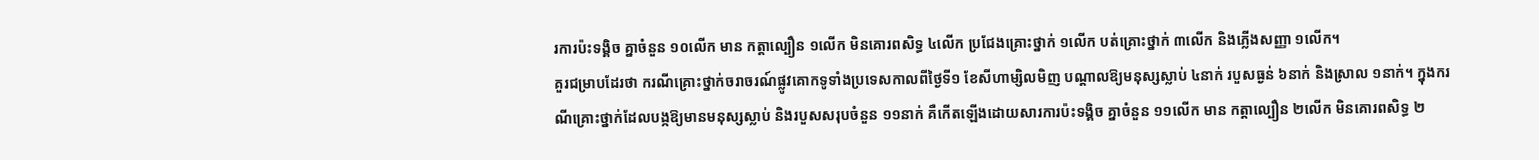រការប៉ះទង្គិច គ្នាចំនួន ១០លើក មាន កត្តាល្បឿន ១លើក មិនគោរពសិទ្ធ ៤លើក ប្រជែងគ្រោះថ្នាក់ ១លើក បត់គ្រោះថ្នាក់ ៣លើក និងភ្លើងសញ្ញា ១លើក។
គួរជម្រាបដែរថា ករណីគ្រោះថ្នាក់ចរាចរណ៍ផ្លូវគោកទូទាំងប្រទេសកាលពីថ្ងៃទី១ ខែសីហាម្សិលមិញ បណ្តាលឱ្យមនុស្សស្លាប់ ៤នាក់ របួសធ្ងន់ ៦នាក់ និងស្រាល ១នាក់។ ក្នុងករណីគ្រោះថ្នាក់ដែលបង្កឱ្យមានមនុស្សស្លាប់ និងរបួសសរុបចំនួន ១១នាក់ គឺកើតឡើងដោយសារការប៉ះទង្គិច គ្នាចំនួន ១១លើក មាន កត្តាល្បឿន ២លើក មិនគោរពសិទ្ធ ២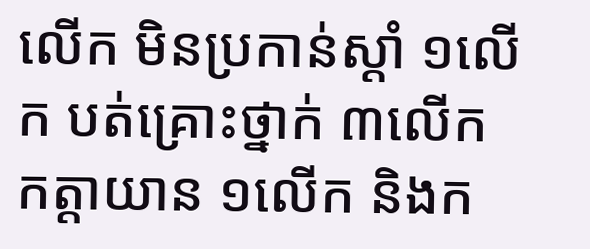លើក មិនប្រកាន់ស្តាំ ១លើក បត់គ្រោះថ្នាក់ ៣លើក កត្តាយាន ១លើក និងក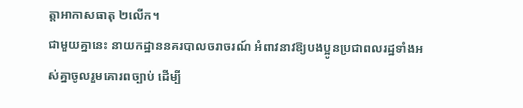ត្តាអាកាសធាតុ ២លើក។
ជាមួយគ្នានេះ នាយកដ្ឋាននគរបាលចរាចរណ៍ អំពាវនាវឱ្យបងប្អូនប្រជាពលរដ្ឋទាំងអស់គ្នាចូលរួមគោរពច្បាប់ ដើម្បី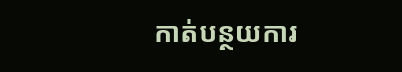កាត់បន្ថយការ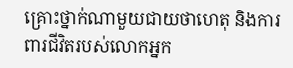គ្រោះថ្នាក់ណាមួយជាយថាហេតុ និងការពារជីវិតរបស់លោកអ្នក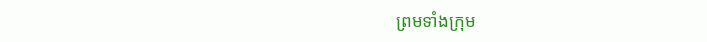ព្រមទាំងក្រុម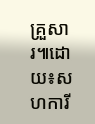គ្រួសារ៕ដោយ៖សហការី